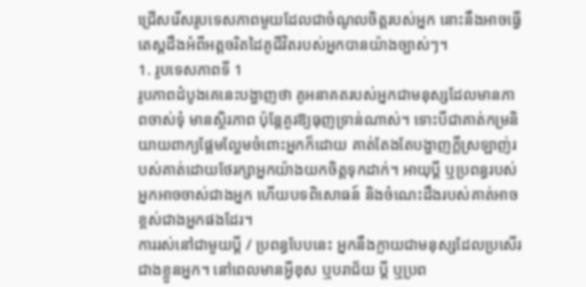ជ្រើសរើសរូបទេសភាពមួយដែលជាចំណូលចិត្តរបស់អ្នក នោះនឹងអាចធ្វើតេស្តដឹងអំពីអត្តចរិតដៃគូជីវិតរបស់អ្នកបានយ៉ាងច្បាស់ៗ។
1. រូបទេសភាពទី 1
រូបភាពដំបូងគេនេះបង្ហាញថា គូអនាគតរបស់អ្នកជាមនុស្សដែលមានភាពចាស់ទុំ មានស្ថិរភាព ប៉ុន្តែគួរឱ្យធុញទ្រាន់ណាស់។ ទោះបីជាគាត់កម្រនិយាយពាក្យផ្អែមល្ហែមចំពោះអ្នកក៏ដោយ គាត់តែងតែបង្ហាញក្តីស្រឡាញ់របស់គាត់ដោយថែរក្សាអ្នកយ៉ាងយកចិត្តទុកដាក់។ អាយុប្តី ឬប្រពន្ធរបស់អ្នកអាចចាស់ជាងអ្នក ហើយបទពិសោធន៍ និងចំណេះដឹងរបស់គាត់អាចខ្ពស់ជាងអ្នកផងដែរ។
ការរស់នៅជាមួយប្តី / ប្រពន្ធបែបនេះ អ្នកនឹងក្លាយជាមនុស្សដែលប្រសើរជាងខ្លួនអ្នក។ នៅពេលមានអ្វីខុស ឬបរាជ័យ ប្តី ឬប្រព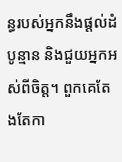ន្ធរបស់អ្នកនឹងផ្តល់ដំបូន្មាន និងជួយអ្នកអស់ពីចិត្ត។ ពួកគេតែងតែកា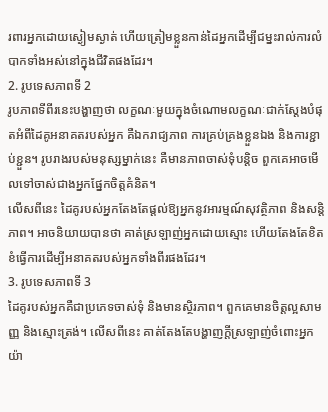រពារអ្នកដោយស្ងៀមស្ងាត់ ហើយត្រៀមខ្លួនកាន់ដៃអ្នកដើម្បីជម្នះរាល់ការលំបាកទាំងអស់នៅក្នុងជីវិតផងដែរ។
2. រូបទេសភាពទី 2
រូបភាពទីពីរនេះបង្ហាញថា លក្ខណៈមួយក្នុងចំណោមលក្ខណៈជាក់ស្តែងបំផុតអំពីដៃគូអនាគតរបស់អ្នក គឺឯករាជ្យភាព ការគ្រប់គ្រងខ្លួនឯង និងការខ្ជាប់ខ្ជួន។ រូបរាងរបស់មនុស្សម្នាក់នេះ គឺមានភាពចាស់ទុំបន្តិច ពួកគេអាចមើលទៅចាស់ជាងអ្នកផ្នែកចិត្តគំនិត។
លើសពីនេះ ដៃគូរបស់អ្នកតែងតែផ្តល់ឱ្យអ្នកនូវអារម្មណ៍សុវត្ថិភាព និងសន្តិភាព។ អាចនិយាយបានថា គាត់ស្រឡាញ់អ្នកដោយស្មោះ ហើយតែងតែខិតខំធ្វើការដើម្បីអនាគតរបស់អ្នកទាំងពីរផងដែរ។
3. រូបទេសភាពទី 3
ដៃគូរបស់អ្នកគឺជាប្រភេទចាស់ទុំ និងមានស្ថិរភាព។ ពួកគេមានចិត្តល្អសាមញ្ញ និងស្មោះត្រង់។ លើសពីនេះ គាត់តែងតែបង្ហាញក្តីស្រឡាញ់ចំពោះអ្នកយ៉ា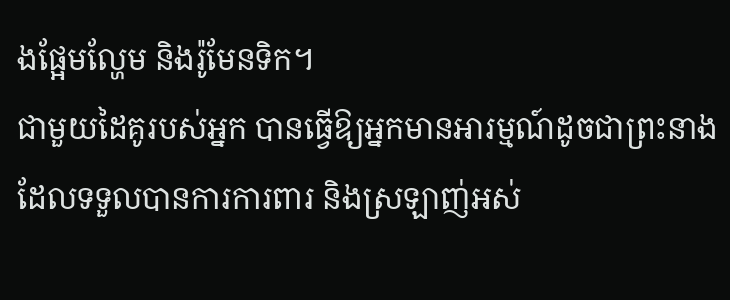ងផ្អែមល្ហែម និងរ៉ូមែនទិក។
ជាមួយដៃគូរបស់អ្នក បានធ្វើឱ្យអ្នកមានអារម្មណ៍ដូចជាព្រះនាង ដែលទទួលបានការការពារ និងស្រឡាញ់អស់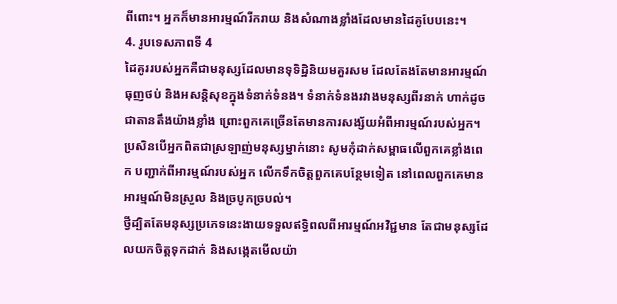ពីពោះ។ អ្នកក៏មានអារម្មណ៍រីករាយ និងសំណាងខ្លាំងដែលមានដៃគូបែបនេះ។
4. រូបទេសភាពទី 4
ដៃគូររបស់អ្នកគឺជាមនុស្សដែលមានទុទិដ្ឋិនិយមគួរសម ដែលតែងតែមានអារម្មណ៍ធុញថប់ និងអសន្តិសុខក្នុងទំនាក់ទំនង។ ទំនាក់ទំនងរវាងមនុស្សពីរនាក់ ហាក់ដូចជាតានតឹងយ៉ាងខ្លាំង ព្រោះពួកគេច្រើនតែមានការសង្ស័យអំពីអារម្មណ៍របស់អ្នក។
ប្រសិនបើអ្នកពិតជាស្រឡាញ់មនុស្សម្នាក់នោះ សូមកុំដាក់សម្ពាធលើពួកគេខ្លាំងពេក បញ្ជាក់ពីអារម្មណ៍របស់អ្នក លើកទឹកចិត្តពួកគេបន្ថែមទៀត នៅពេលពួកគេមានអារម្មណ៍មិនស្រួល និងច្របូកច្របល់។
ថ្វីដ្បិតតែមនុស្សប្រភេទនេះងាយទទួលឥទ្ធិពលពីអារម្មណ៍អវិជ្ជមាន តែជាមនុស្សដែលយកចិត្តទុកដាក់ និងសង្កេតមើលយ៉ា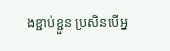ងខ្ជាប់ខ្ជួន ប្រសិនបើអ្ន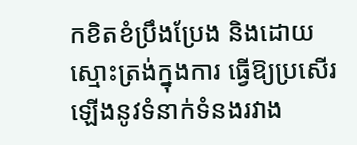កខិតខំប្រឹងប្រែង និងដោយស្មោះត្រង់ក្នុងការ ធ្វើឱ្យប្រសើរឡើងនូវទំនាក់ទំនងរវាង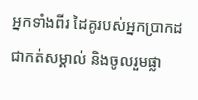អ្នកទាំងពីរ ដៃគូរបស់អ្នកប្រាកដជាកត់សម្គាល់ និងចូលរួមផ្លា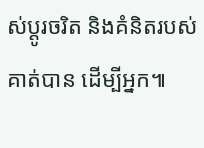ស់ប្តូរចរិត និងគំនិតរបស់គាត់បាន ដើម្បីអ្នក៕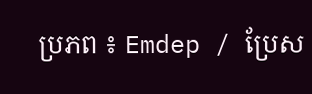ប្រភព ៖ Emdep / ប្រែស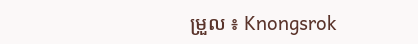ម្រួល ៖ Knongsrok